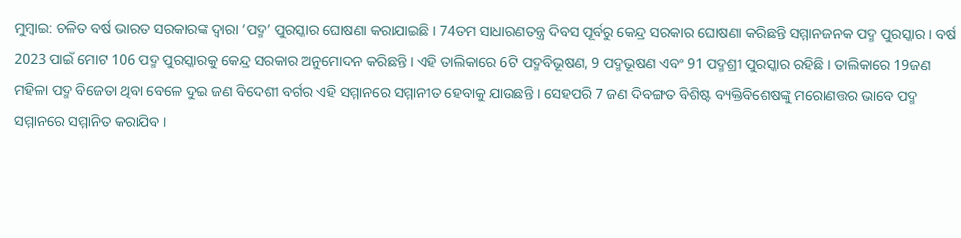ମୁମ୍ବାଇ: ଚଳିତ ବର୍ଷ ଭାରତ ସରକାରଙ୍କ ଦ୍ବାରା ‘ପଦ୍ମ’ ପୁରସ୍କାର ଘୋଷଣା କରାଯାଇଛି । 74ତମ ସାଧାରଣତନ୍ତ୍ର ଦିବସ ପୂର୍ବରୁ କେନ୍ଦ୍ର ସରକାର ଘୋଷଣା କରିଛନ୍ତି ସମ୍ମାନଜନକ ପଦ୍ମ ପୁରସ୍କାର । ବର୍ଷ 2023 ପାଇଁ ମୋଟ 106 ପଦ୍ମ ପୁରସ୍କାରକୁ କେନ୍ଦ୍ର ସରକାର ଅନୁମୋଦନ କରିଛନ୍ତି । ଏହି ତାଲିକାରେ 6ଟି ପଦ୍ମବିଭୂଷଣ, 9 ପଦ୍ମଭୂଷଣ ଏବଂ 91 ପଦ୍ମଶ୍ରୀ ପୁରସ୍କାର ରହିଛି । ତାଲିକାରେ 19ଜଣ ମହିଳା ପଦ୍ମ ବିଜେତା ଥିବା ବେଳେ ଦୁଇ ଜଣ ବିଦେଶୀ ବର୍ଗର ଏହି ସମ୍ମାନରେ ସମ୍ମାନୀତ ହେବାକୁ ଯାଉଛନ୍ତି । ସେହପରି 7 ଜଣ ଦିବଙ୍ଗତ ବିଶିଷ୍ଟ ବ୍ୟକ୍ତିବିଶେଷଙ୍କୁ ମରୋଣତ୍ତର ଭାବେ ପଦ୍ମ ସମ୍ମାନରେ ସମ୍ମାନିତ କରାଯିବ ।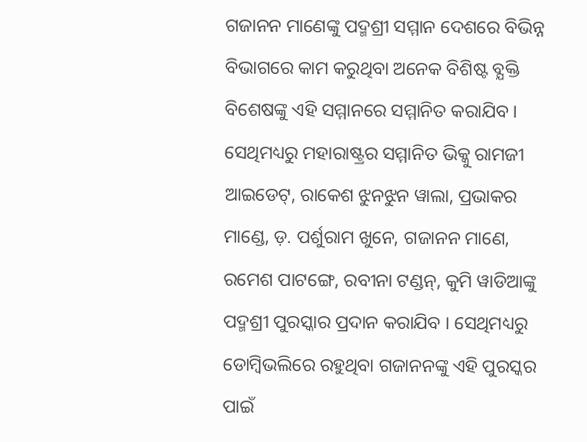ଗଜାନନ ମାଣେଙ୍କୁ ପଦ୍ମଶ୍ରୀ ସମ୍ମାନ ଦେଶରେ ବିଭିନ୍ନ ବିଭାଗରେ କାମ କରୁଥିବା ଅନେକ ବିଶିଷ୍ଟ ବ୍ଯକ୍ତି ବିଶେଷଙ୍କୁ ଏହି ସମ୍ମାନରେ ସମ୍ମାନିତ କରାଯିବ । ସେଥିମଧ୍ୟରୁ ମହାରାଷ୍ଟ୍ରର ସମ୍ମାନିତ ଭିକ୍କୁ ରାମଜୀ ଆଇଡେଟ୍, ରାକେଶ ଝୁନଝୁନ ୱାଲା, ପ୍ରଭାକର ମାଣ୍ଡେ, ଡ଼. ପର୍ଶୁରାମ ଖୁନେ, ଗଜାନନ ମାଣେ, ରମେଶ ପାଟଙ୍ଗେ, ରବୀନା ଟଣ୍ଡନ୍, କୁମି ୱାଡିଆଙ୍କୁ ପଦ୍ମଶ୍ରୀ ପୁରସ୍କାର ପ୍ରଦାନ କରାଯିବ । ସେଥିମଧ୍ୟରୁ ଡୋମ୍ବିଭଲିରେ ରହୁଥିବା ଗଜାନନଙ୍କୁ ଏହି ପୁରସ୍କର ପାଇଁ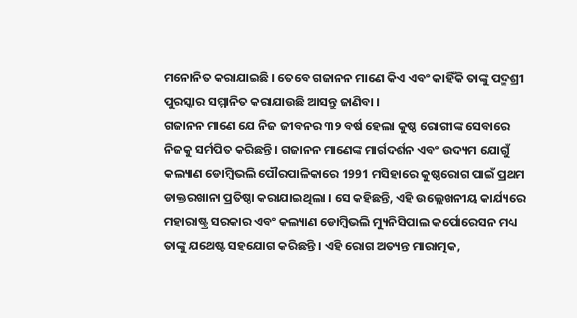ମନୋନିତ କରାଯାଇଛି । ତେବେ ଗଜାନନ ମାଣେ କିଏ ଏବଂ କାହିଁକି ତାଙ୍କୁ ପଦ୍ମଶ୍ରୀ ପୁରସ୍କାର ସମ୍ମାନିତ କରାଯାଉଛି ଆସନ୍ତୁ ଜାଣିବା ।
ଗଜାନନ ମାଣେ ଯେ ନିଜ ଜୀବନର ୩୨ ବର୍ଷ ହେଲା କୁଷ୍ଠ ରୋଗୀଙ୍କ ସେବାରେ ନିଜକୁ ସର୍ମପିତ କରିଛନ୍ତି । ଗଜାନନ ମାଣେଙ୍କ ମାର୍ଗଦର୍ଶନ ଏବଂ ଉଦ୍ୟମ ଯୋଗୁଁ କଲ୍ୟାଣ ଡୋମ୍ବିଭଲି ପୌରପାଳିକାରେ 1991 ମସିହାରେ କୁଷ୍ଠରୋଗ ପାଇଁ ପ୍ରଥମ ଡାକ୍ତରଖାନା ପ୍ରତିଷ୍ଠା କରାଯାଇଥିଲା । ସେ କହିଛନ୍ତି, ଏହି ଉଲ୍ଲେଖନୀୟ କାର୍ଯ୍ୟରେ ମହାରାଷ୍ଟ୍ର ସରକାର ଏବଂ କଲ୍ୟାଣ ଡୋମ୍ବିଭଲି ମ୍ୟୁନିସିପାଲ କର୍ପୋରେସନ ମଧ୍ୟ ତାଙ୍କୁ ଯଥେଷ୍ଟ ସହଯୋଗ କରିଛନ୍ତି । ଏହି ରୋଗ ଅତ୍ୟନ୍ତ ମାରାତ୍ମକ,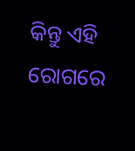କିନ୍ତୁ ଏହି ରୋଗରେ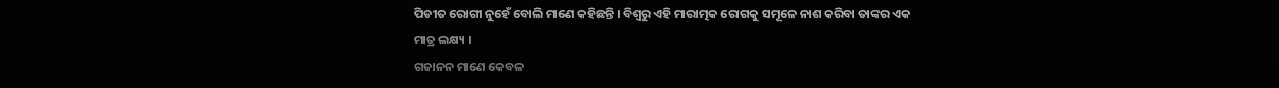ପିଡୀତ ରୋଗୀ ନୁହେଁ ବୋଲି ମାଣେ କହିଛନ୍ତି । ବିଶ୍ବରୁ ଏହି ମାରାତ୍ମକ ରୋଗକୁ ସମୂଳେ ନାଶ କରିବା ତାଙ୍କର ଏକ ମାତ୍ର ଲକ୍ଷ୍ୟ ।
ଗଜାନନ ମାଣେ କେବଳ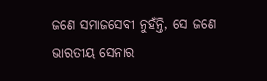ଜଣେ ସମାଜସେବୀ ନୁହଁନ୍ତି, ସେ ଜଣେ ଭାରତୀୟ ସେନାର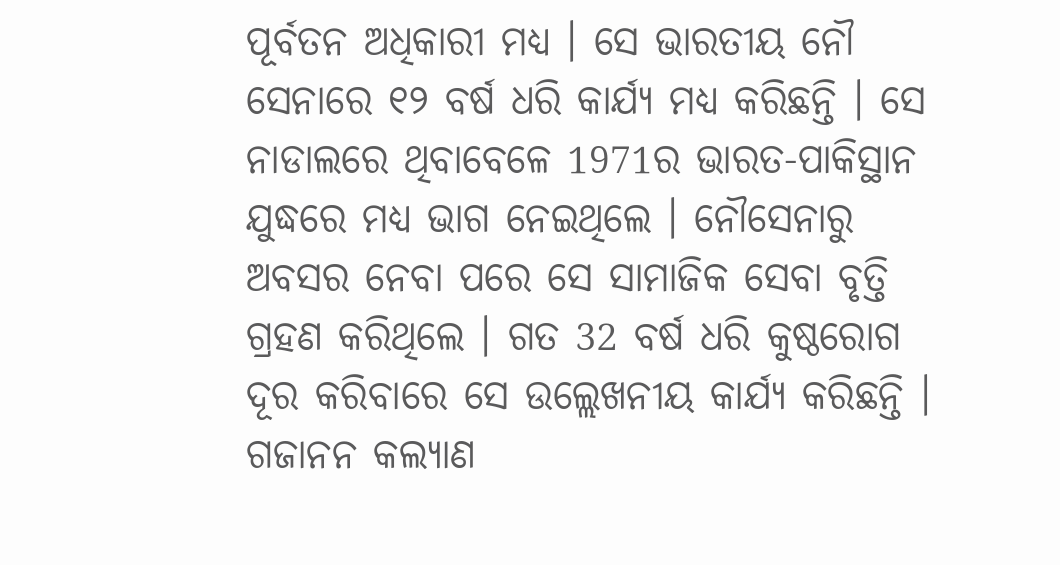ପୂର୍ବତନ ଅଧିକାରୀ ମଧ୍ୟ । ସେ ଭାରତୀୟ ନୌ ସେନାରେ ୧୨ ବର୍ଷ ଧରି କାର୍ଯ୍ୟ ମଧ୍ୟ କରିଛନ୍ତି । ସେ ନାଡାଲରେ ଥିବାବେଳେ 1971ର ଭାରତ-ପାକିସ୍ଥାନ ଯୁଦ୍ଧରେ ମଧ୍ୟ ଭାଗ ନେଇଥିଲେ । ନୌସେନାରୁ ଅବସର ନେବା ପରେ ସେ ସାମାଜିକ ସେବା ବୃତ୍ତି ଗ୍ରହଣ କରିଥିଲେ । ଗତ 32 ବର୍ଷ ଧରି କୁଷ୍ଠରୋଗ ଦୂର କରିବାରେ ସେ ଉଲ୍ଲେଖନୀୟ କାର୍ଯ୍ୟ କରିଛନ୍ତି । ଗଜାନନ କଲ୍ୟାଣ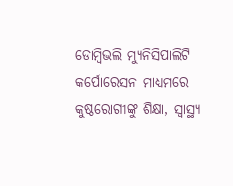ଡୋମ୍ବିଭଲି ମ୍ୟୁନିସିପାଲିଟି କର୍ପୋରେସନ ମାଧ୍ୟମରେ କୁଷ୍ଠରୋଗୀଙ୍କୁ ଶିକ୍ଷା, ସ୍ୱାସ୍ଥ୍ୟ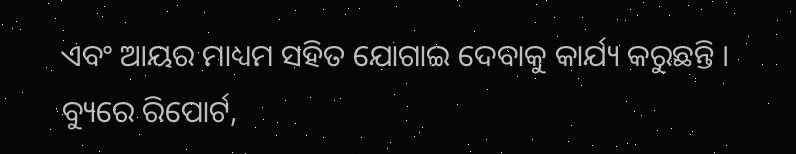ଏବଂ ଆୟର ମାଧ୍ୟମ ସହିତ ଯୋଗାଇ ଦେବାକୁ କାର୍ଯ୍ୟ କରୁଛନ୍ତି ।
ବ୍ୟୁରେ ରିପୋର୍ଟ,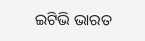ଇଟିଭି ଭାରତ